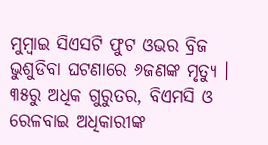ମୁମ୍ବାଇ ସିଏସଟି ଫୁଟ ଓଭର ବ୍ରିଜ ଭୁଶୁଡିବା ଘଟଣାରେ ୬ଜଣଙ୍କ ମୃତ୍ୟୁ । ୩୫ରୁ ଅଧିକ ଗୁରୁତର, ବିଏମସି ଓ ରେଳବାଇ ଅଧିକାରୀଙ୍କ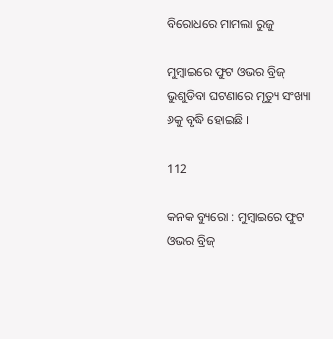ବିରୋଧରେ ମାମଲା ରୁଜୁ

ମୁମ୍ବାଇରେ ଫୁଟ ଓଭର ବ୍ରିଜ୍ ଭୁଶୁଡିବା ଘଟଣାରେ ମୃତ୍ୟୁ ସଂଖ୍ୟା ୬କୁ ବୃଦ୍ଧି ହୋଇଛି ।

112

କନକ ବ୍ୟୁରୋ : ମୁମ୍ବାଇରେ ଫୁଟ ଓଭର ବ୍ରିଜ୍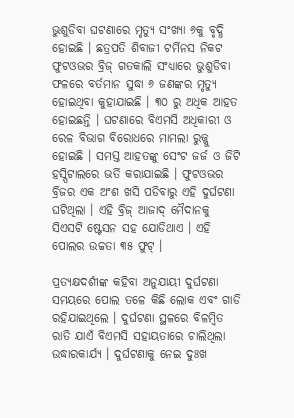ଭୁଶୁଡିବା ଘଟଣାରେ ମୃତ୍ୟୁ ସଂଖ୍ୟା ୬କୁ ବୃଦ୍ଧି ହୋଇଛି । ଛତ୍ରପତି ଶିବାଜୀ ଟର୍ମିନସ ନିକଟ ଫୁଟଓଭର ବ୍ରିଜ୍ ଗତକାଲି ସଂଧ୍ୟାରେ ଭୁଶୁଡିବା ଫଳରେ ବର୍ତମାନ ସୁଦ୍ଧା ୬ ଜଣଙ୍କର ମୃତ୍ୟୁ ହୋଇଥିବା କୁହାଯାଇଛି । ୩୦ ରୁ ଅଧିକ ଆହତ ହୋଇଛନ୍ତି । ଘଟଣାରେ ବିଏମସି ଅଧିକାରୀ ଓ ରେଳ ବିଭାଗ ବିରୋଧରେ ମାମଲା ରୁଜ୍ଜୁ ହୋଇଛି । ସମସ୍ତ ଆହତଙ୍କୁ ସେଂଟ ଜର୍ଜ ଓ ଜିଟି ହସ୍ପିଟାଲରେ ଭର୍ତି କରାଯାଇଛି । ଫୁଟଓଭର ବ୍ରିଜର ଏକ ଅଂଶ ଖସି ପଡିବାରୁ ଏହି ଦୁର୍ଘଟଣା ଘଟିଥିଲା । ଏହି ବ୍ରିଜ୍ ଆଜାଦ୍ ମୈଦାନକୁ ସିଏସଟି ଷ୍ଟେସନ ସହ ଯୋଡିଥାଏ । ଏହି ପୋଲର ଉଚ୍ଚତା ୩୫ ଫୁଟ୍ ।

ପ୍ରତ୍ୟକ୍ଷଦର୍ଶୀଙ୍କ କହିବା ଅନୁଯାୟୀ ଦୁର୍ଘଟଣା ସମୟରେ ପୋଲ ତଳେ କିଛି ଲୋକ ଏବଂ ଗାଡି ରହିଯାଇଥିଲେ । ଦୁର୍ଘଟଣା ସ୍ଥଳରେ ବିଳମ୍ୱିତ ରାତି ଯାଏଁ ବିଏମସି ସହାୟତାରେ ଚାଲିଥିଲା ଉଦ୍ଧାରକାର୍ଯ୍ୟ । ଦୁର୍ଘଟଣାକୁ ନେଇ ଦୁଃଖ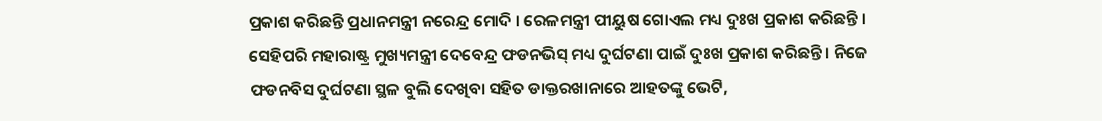ପ୍ରକାଶ କରିଛନ୍ତି ପ୍ରଧାନମନ୍ତ୍ରୀ ନରେନ୍ଦ୍ର ମୋଦି । ରେଳମନ୍ତ୍ରୀ ପୀୟୁଷ ଗୋଏଲ ମଧ୍ୟ ଦୁଃଖ ପ୍ରକାଶ କରିଛନ୍ତି । ସେହିପରି ମହାରାଷ୍ଟ୍ର ମୁଖ୍ୟମନ୍ତ୍ରୀ ଦେବେନ୍ଦ୍ର ଫଡନଭିସ୍ ମଧ୍ୟ ଦୁର୍ଘଟଣା ପାଇଁ ଦୁଃଖ ପ୍ରକାଶ କରିଛନ୍ତି । ନିଜେ ଫଡନବିସ ଦୁର୍ଘଟଣା ସ୍ଥଳ ବୁଲି ଦେଖିବା ସହିତ ଡାକ୍ତରଖାନାରେ ଆହତଙ୍କୁ ଭେଟି,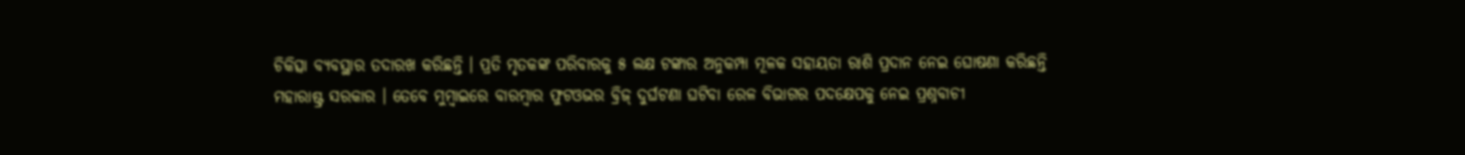ଚିକିତ୍ସା ବ୍ୟବସ୍ଥାର ତଦାରଖ କରିଛନ୍ତି । ପ୍ରତି ମୃତକଙ୍କ ପରିବାରକୁ ୫ ଲକ୍ଷ ଟଙ୍କାର ଅନୁକମ୍ପା ମୂଳକ ସହାୟତା ରାଶି ପ୍ରଦାନ ନେଇ ଘୋଷଣା କରିଛନ୍ତି ମହାରାଷ୍ଟ୍ର ସରକାର । ତେବେ ମୁମ୍ବାଇରେ ବାରମ୍ବାର ଫୁଟଓଭର ବ୍ରିଜ୍ ଦୁର୍ଘଟଣା ଘଟିବା ରେଳ ବିଭାଗର ପଦକ୍ଷେପକୁ ନେଇ ପ୍ରଶ୍ନବାଚୀ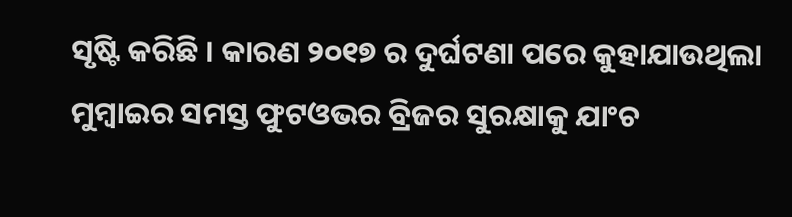ସୃଷ୍ଟି କରିଛି । କାରଣ ୨୦୧୭ ର ଦୁର୍ଘଟଣା ପରେ କୁହାଯାଉଥିଲା ମୁମ୍ବାଇର ସମସ୍ତ ଫୁଟଓଭର ବ୍ରିଜର ସୁରକ୍ଷାକୁ ଯାଂଚ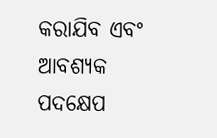କରାଯିବ ଏବଂ ଆବଶ୍ୟକ ପଦକ୍ଷେପ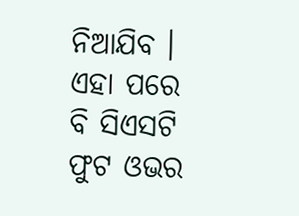ନିଆଯିବ । ଏହା ପରେ ବି ସିଏସଟି ଫୁଟ ଓଭର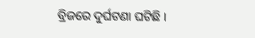ବ୍ରିଜରେ ଦୁର୍ଘଟଣା ଘଟିଛି ।